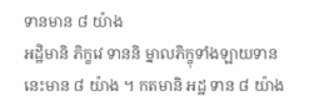ទានមាន ៨ យ៉ាង
អដ្ឋិមានិ ភិក្ខវេ ទាននិ ម្នាលភិក្ខុទាំងឡាយទាននេះមាន ៨ យ៉ាង ។ កតមានិ អដ្ឋ ទាន ៨ យ៉ាង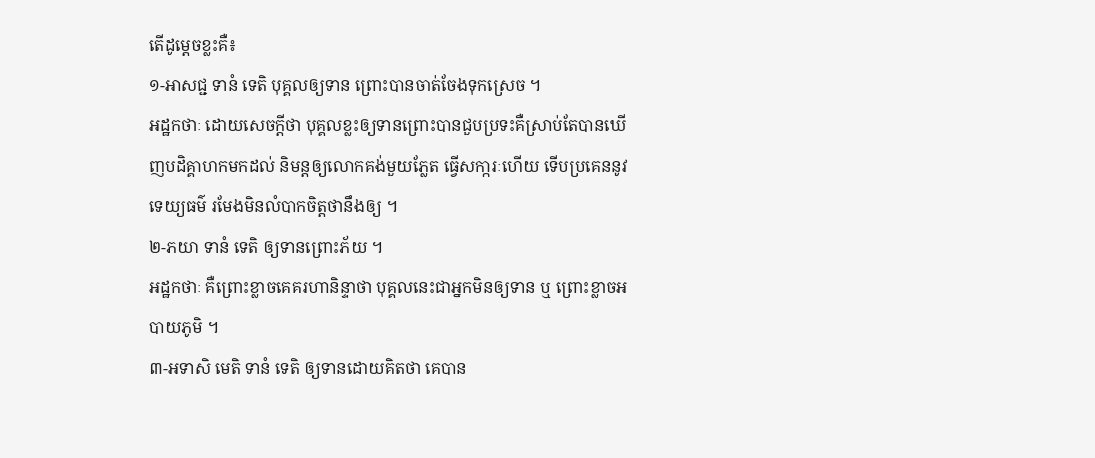តើដូម្តេចខ្លះគឺ៖
១-អាសជ្ជ ទានំ ទេតិ បុគ្គលឲ្យទាន ព្រោះបានចាត់ចែងទុកស្រេច ។
អដ្ឋកថាៈ ដោយសេចក្តីថា បុគ្គលខ្លះឲ្យទានព្រោះបានជួបប្រទះគឺស្រាប់តែបានឃើញបដិគ្គាហកមកដល់ និមន្តឲ្យលោកគង់មួយភ្លែត ធ្វើសកា្ករៈហើយ ទើបប្រគេននូវទេយ្យធម៌ រមែងមិនលំបាកចិត្តថានឹងឲ្យ ។
២-ភយា ទានំ ទេតិ ឲ្យទានព្រោះភ័យ ។
អដ្ឋកថាៈ គឺព្រោះខ្លាចគេគរហានិន្ទាថា បុគ្គលនេះជាអ្នកមិនឲ្យទាន ឬ ព្រោះខ្លាចអបាយភូមិ ។
៣-អទាសិ មេតិ ទានំ ទេតិ ឲ្យទានដោយគិតថា គេបាន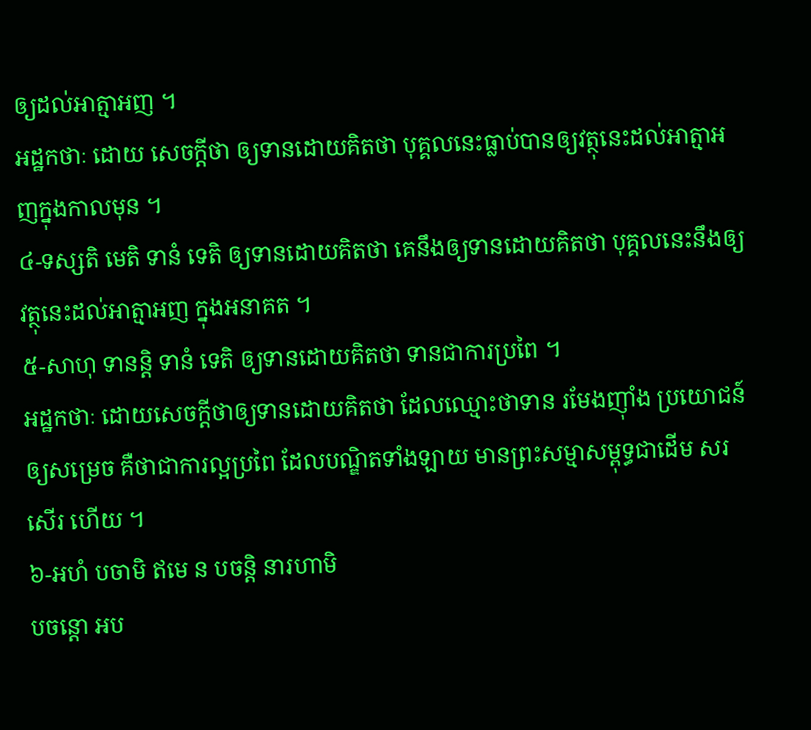ឲ្យដល់អាត្មាអញ ។
អដ្ឋកថាៈ ដោយ សេចក្តីថា ឲ្យទានដោយគិតថា បុគ្គលនេះធ្លាប់បានឲ្យវត្ថុនេះដល់អាត្មាអញក្នុងកាលមុន ។
៤-ទស្សតិ មេតិ ទានំ ទេតិ ឲ្យទានដោយគិតថា គេនឹងឲ្យទានដោយគិតថា បុគ្គលនេះនឹងឲ្យវត្ថុនេះដល់អាត្មាអញ ក្នុងអនាគត ។
៥-សាហុ ទានន្តិ ទានំ ទេតិ ឲ្យទានដោយគិតថា ទានជាការប្រពៃ ។
អដ្ឋកថាៈ ដោយសេចក្តីថាឲ្យទានដោយគិតថា ដែលឈ្មោះថាទាន រមែងញ៉ាំង ប្រយោជន៍ឲ្យសម្រេច គឺថាជាការល្អប្រពៃ ដែលបណ្ឌិតទាំងឡាយ មានព្រះសម្មាសម្ពុទ្ធជាដើម សរសើរ ហើយ ។
៦-អហំ បចាមិ ឥមេ ន បចន្តិ នារហាមិ
បចន្តោ អប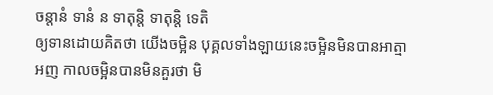ចន្តានំ ទានំ ន ទាតុន្តិ ទាតុន្តិ ទេតិ
ឲ្យទានដោយគិតថា យើងចម្អិន បុគ្គលទាំងឡាយនេះចម្អិនមិនបានអាត្មា
អញ កាលចម្អិនបានមិនគួរថា មិ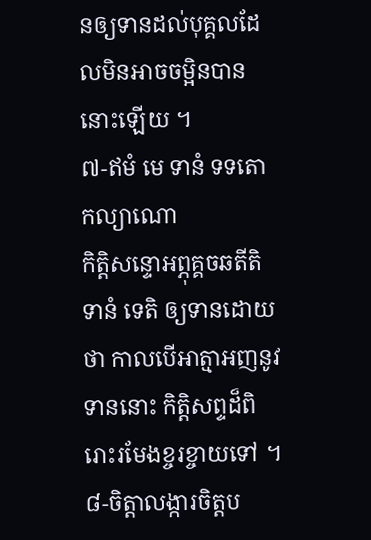នឲ្យទានដល់បុគ្គលដែលមិនអាចចម្អិនបាននោះឡើយ ។
៧-ឥមំ មេ ទានំ ទទតោ កល្យាណោ
កិត្តិសន្ទោអព្ភុគ្គចឆតីតិ ទានំ ទេតិ ឲ្យទានដោយថា កាលបើអាត្មាអញនូវទាននោះ កិត្តិសព្ទដ៏ពិរោះរមែងខ្ចរខ្ចាយទៅ ។
៨-ចិត្តាលង្ការចិត្តប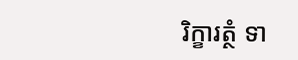រិក្ខារត្ថំ ទា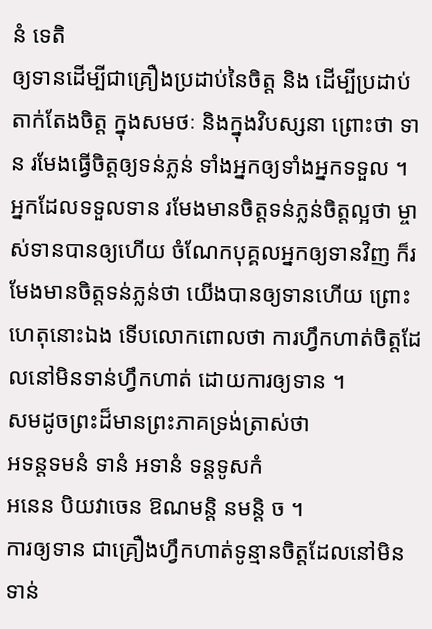នំ ទេតិ
ឲ្យទានដើម្បីជាគ្រឿងប្រដាប់នៃចិត្ត និង ដើម្បីប្រដាប់តាក់តែងចិត្ត ក្នុងសមថៈ និងក្នុងវិបស្សនា ព្រោះថា ទាន រមែងធ្វើចិត្តឲ្យទន់ភ្លន់ ទាំងអ្នកឲ្យទាំងអ្នកទទួល ។ អ្នកដែលទទួលទាន រមែងមានចិត្តទន់ភ្លន់ចិត្តល្អថា ម្ចាស់ទានបានឲ្យហើយ ចំណែកបុគ្គលអ្នកឲ្យទានវិញ ក៏រមែងមានចិត្តទន់ភ្លន់ថា យើងបានឲ្យទានហើយ ព្រោះហេតុនោះឯង ទើបលោកពោលថា ការហ្វឹកហាត់ចិត្តដែលនៅមិនទាន់ហ្វឹកហាត់ ដោយការឲ្យទាន ។
សមដូចព្រះដ៏មានព្រះភាគទ្រង់ត្រាស់ថា
អទន្តទមនំ ទានំ អទានំ ទន្តទូសកំ
អនេន បិយវាចេន ឱណមន្តិ នមន្តិ ច ។
ការឲ្យទាន ជាគ្រឿងហ្វឹកហាត់ទូន្មានចិត្តដែលនៅមិនទាន់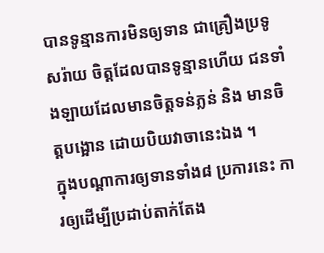បានទូន្មានការមិនឲ្យទាន ជាគ្រឿងប្រទូសរ៉ាយ ចិត្តដែលបានទូន្មានហើយ ជនទាំងឡាយដែលមានចិត្តទន់ភ្លន់ និង មានចិត្តបង្អោន ដោយបិយវាចានេះឯង ។
ក្នុងបណ្តាការឲ្យទានទាំង៨ ប្រការនេះ ការឲ្យដើម្បីប្រដាប់តាក់តែង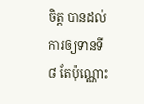ចិត្ត បានដល់ការឲ្យទានទី ៨ តែប៉ុណ្ណោះ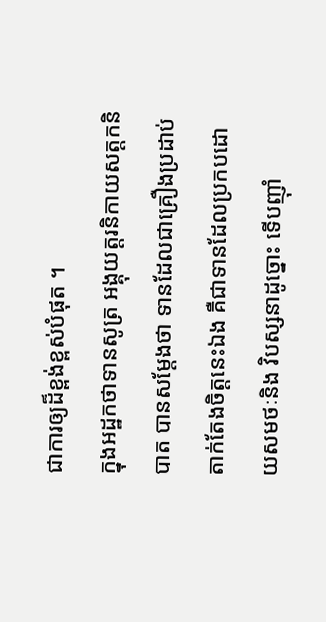ជាការឲ្យដ៏ខ្ពង់ខ្ពស់បំផុត ។
ក្នុងអដ្ឋកថាទានសូត្រ អង្គុយត្តរនិកាយសត្តកនិបាត បានសម្តែងថា ទានដែលជាគ្រឿងប្រដាប់តាក់តែងចិត្តនេះឯង គឺជាទានដែលប្រកបដោយសមថៈនិង វិបស្សនាដូច្នោះ ទើបញ៉ាំ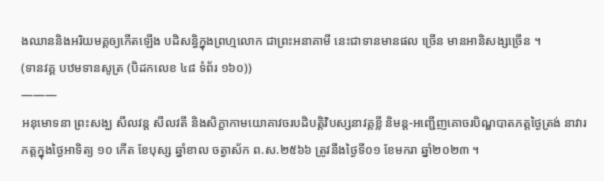ងឈាននិងអរិយមគ្គឲ្យកើតឡើង បដិសន្ធិក្នុងព្រហ្មលោក ជាព្រះអនាគាមី នេះជាទានមានផល ច្រើន មានអានិសង្សច្រើន ។
(ទានវគ្គ បឋមទានសូត្រ (បិដកលេខ ៤៨ ទំព័រ ១៦០))
———
អនុមោទនា ព្រះសង្ឃ សីលវន្ត សីលវតី និងសិក្ខាកាមយោគាវចរបដិបត្តិវិបស្សនាវគ្គខ្លី និមន្ត-អញ្ជើញគោចរបិណ្ឌបាតភត្តថ្ងៃត្រង់ នាវារភត្តក្នុងថ្ងៃអាទិត្យ ១០ កើត ខែបុស្ស ឆ្នាំខាល ចត្វាស័ក ព.ស.២៥៦៦ ត្រូវនឹងថ្ងៃទី០១ ខែមករា ឆ្នាំ២០២៣ ។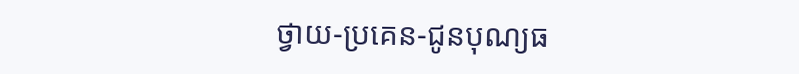ថ្វាយ-ប្រគេន-ជូនបុណ្យធ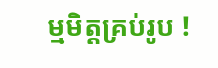ម្មមិត្តគ្រប់រូប !